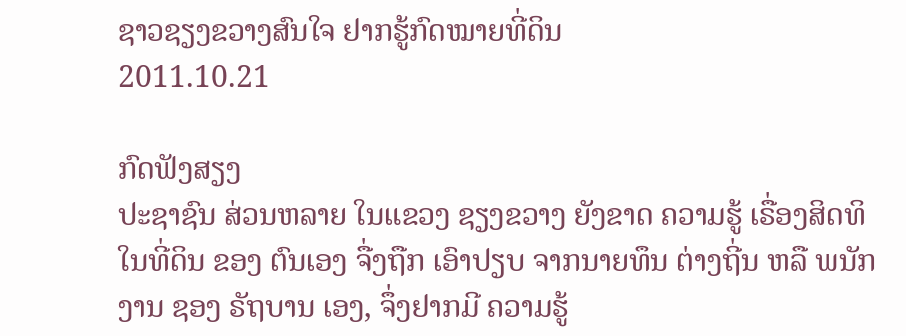ຊາວຊຽງຂວາງສົນໃຈ ຢາກຮູ້ກົດໝາຍທີ່ດິນ
2011.10.21

ກົດຟັງສຽງ
ປະຊາຊົນ ສ່ວນຫລາຍ ໃນແຂວງ ຊຽງຂວາງ ຍັງຂາດ ຄວາມຮູ້ ເຣື່ອງສິດທິ ໃນທີ່ດິນ ຂອງ ຕົນເອງ ຈື່ງຖືກ ເອົາປຽບ ຈາກນາຍທຶນ ຕ່າງຖີ່ນ ຫລື ພນັກງານ ຊອງ ຣັຖບານ ເອງ, ຈຶ່ງຢາກມີ ຄວາມຮູ້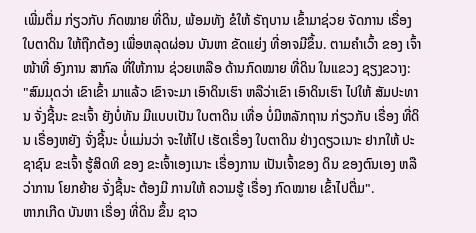ເພີ່ມຕື່ມ ກ່ຽວກັບ ກົດໝາຍ ທີ່ດິນ, ພ້ອມທັງ ຂໍໃຫ້ ຣັຖບານ ເຂົ້າມາຊ່ວຍ ຈັດການ ເຣື່ອງ ໃບຕາດິນ ໃຫ້ຖືກຕ້ອງ ເພື່ອຫລຸດຜ່ອນ ບັນຫາ ຂັດແຍ່ງ ທີ່ອາຈມີຂຶ້ນ. ຕາມຄໍາເວົ້າ ຂອງ ເຈົ້າໜ້າທີ່ ອົງການ ສາກົລ ທີ່ໃຫ້ການ ຊ່ວຍເຫລືອ ດ້ານກົດໝາຍ ທີ່ດິນ ໃນແຂວງ ຊຽງຂວາງ:
"ສົມມຸດວ່າ ເຂົາເຂົ້າ ມາແລ້ວ ເຂົາຈະມາ ເອົາດິນເຮົາ ຫລືວ່າເຂົາ ເອົາດິນເຮົາ ໄປໃຫ້ ສັມປະທານ ຈັ່ງຊີ້ນະ ຂະເຈົ້າ ຍັງບໍ່ທັນ ມີແບບເປັນ ໃບຕາດິນ ເທື່ອ ບໍ່ມີຫລັກຖານ ກ່ຽວກັບ ເຣື່ອງ ທີ່ດິນ ເຣື່ອງຫຍັງ ຈັ່ງຊີ້ນະ ບໍ່ແມ່ນວ່າ ຈະໃຫ້ໄປ ເຮັດເຣື່ອງ ໃບຕາດິນ ຢ່າງດຽວເນາະ ຢາກໃຫ້ ປະຊາຊົນ ຂະເຈົ້າ ຮູ້ສິດທິ ຂອງ ຂະເຈົ້າເອງເນາະ ເຣື່ອງການ ເປັນເຈົ້າຂອງ ດິນ ຂອງຕົນເອງ ຫລືວ່າການ ໂຍກຍ້າຍ ຈັ່ງຊີ້ນະ ຕ້ອງມີ ການໃຫ້ ຄວາມຮູ້ ເຣື່ອງ ກົດໝາຍ ເຂົ້າໄປຕື່ມ".
ຫາກເກີດ ບັນຫາ ເຣື່ອງ ທີ່ດິນ ຂຶ້ນ ຊາວ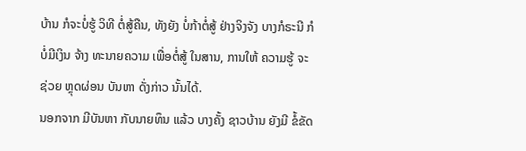ບ້ານ ກໍຈະບໍ່ຮູ້ ວິທີ ຕໍ່ສູ້ຄືນ, ທັງຍັງ ບໍ່ກ້າຕໍ່ສູ້ ຢ່າງຈິງຈັງ ບາງກໍຣະນີ ກໍບໍ່ມີເງິນ ຈ້າງ ທະນາຍຄວາມ ເພື່ອຕໍ່ສູ້ ໃນສານ, ການໃຫ້ ຄວາມຮູ້ ຈະຊ່ວຍ ຫຼຸດຜ່ອນ ບັນຫາ ດັ່ງກ່າວ ນັ້ນໄດ້.
ນອກຈາກ ມີບັນຫາ ກັບນາຍທຶນ ແລ້ວ ບາງຄັ້ງ ຊາວບ້ານ ຍັງມີ ຂໍ້ຂັດ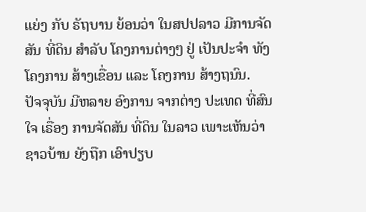ແຍ່ງ ກັບ ຣັຖບານ ຍ້ອນວ່າ ໃນສປປລາວ ມີການຈັດສັນ ທີ່ດິນ ສໍາລັບ ໂຄງການຕ່າງໆ ຢູ່ ເປັນປະຈໍາ ທັງໂຄງການ ສ້າງເຂື່ອນ ແລະ ໂຄງການ ສ້າງຖນົນ.
ປັຈຈຸບັນ ມີຫລາຍ ອົງການ ຈາກຕ່າງ ປະເທດ ທີ່ສົນໃຈ ເຣື່ອງ ການຈັດສັນ ທີ່ດິນ ໃນລາວ ເພາະເຫັນວ່າ ຊາວບ້ານ ຍັງຖືກ ເອົາປຽບ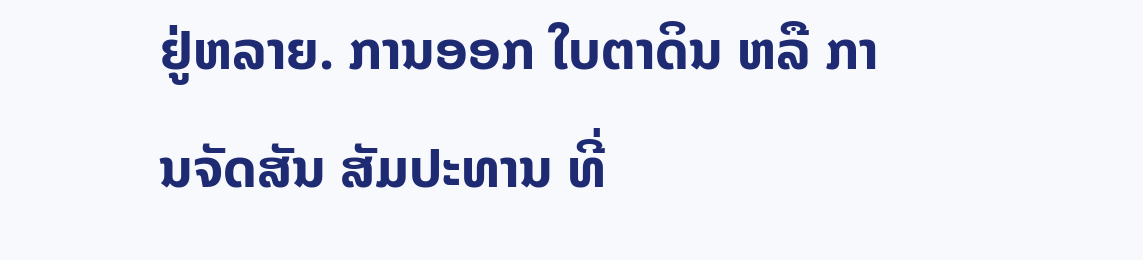ຢູ່ຫລາຍ. ການອອກ ໃບຕາດິນ ຫລື ການຈັດສັນ ສັມປະທານ ທີ່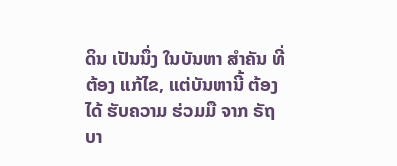ດິນ ເປັນນຶ່ງ ໃນບັນຫາ ສໍາຄັນ ທີ່ຕ້ອງ ແກ້ໄຂ, ແຕ່ບັນຫານີ້ ຕ້ອງໄດ້ ຮັບຄວາມ ຮ່ວມມື ຈາກ ຣັຖບາ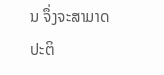ນ ຈຶ່ງຈະສາມາດ ປະຕິ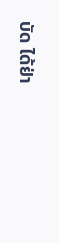ບັດ ໄດ້ຢ່າ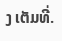ງ ເຕັມທີ່.